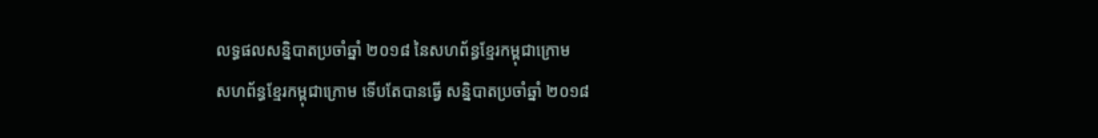លទ្ធផលសន្និបាតប្រចាំឆ្នាំ ២០១៨ នៃសហព័ន្ធខ្មែរកម្ពុជាក្រោម
សហព័ន្ធខ្មែរកម្ពុជាក្រោម ទើបតែបានធ្វើ សន្និបាតប្រចាំឆ្នាំ ២០១៨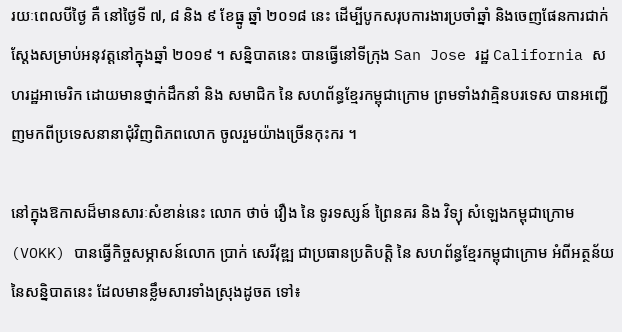រយៈពេលបីថ្ងៃ គឺ នៅថ្ងៃទី ៧, ៨ និង ៩ ខែធ្នូ ឆ្នាំ ២០១៨ នេះ ដើម្បីបូកសរុបការងារប្រចាំឆ្នាំ និងចេញផែនការជាក់ស្ដែងសម្រាប់អនុវត្តនៅក្នុងឆ្នាំ ២០១៩ ។ សន្និបាតនេះ បានធ្វើនៅទីក្រុង San Jose រដ្ឋ California សហរដ្ឋអាមេរិក ដោយមានថ្នាក់ដឹកនាំ និង សមាជិក នៃ សហព័ន្ធខ្មែរកម្ពុជាក្រោម ព្រមទាំងវាគ្មិនបរទេស បានអញ្ជើញមកពីប្រទេសនានាជុំវិញពិភពលោក ចូលរួមយ៉ាងច្រើនកុះករ ។

នៅក្នុងឱកាសដ៏មានសារៈសំខាន់នេះ លោក ថាច់ វឿង នៃ ទូរទស្សន៍ ព្រៃនគរ និង វិទ្យុ សំឡេងកម្ពុជាក្រោម (VOKK) បានធ្វើកិច្ចសម្ភាសន៍លោក ប្រាក់ សេរីវុឌ្ឍ ជាប្រធានប្រតិបត្តិ នៃ សហព័ន្ធខ្មែរកម្ពុជាក្រោម អំពីអត្ថន័យ នៃសន្និបាតនេះ ដែលមានខ្លឹមសារទាំងស្រុងដូចត ទៅ៖